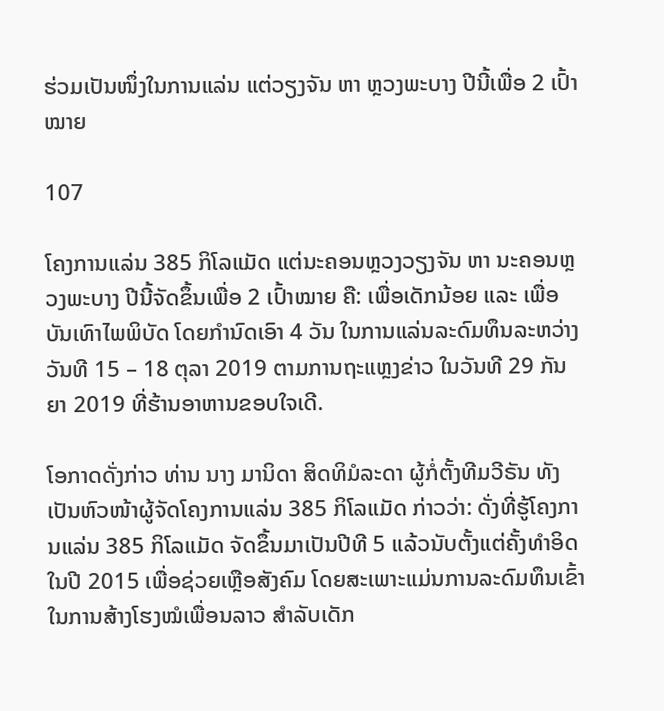ຮ່ວມເປັນໜຶ່ງໃນການແລ່ນ ແຕ່ວຽງຈັນ ຫາ ຫຼວງພະບາງ ປີນີ້ເພື່ອ 2 ເປົ້າໝາຍ

107

ໂຄງການແລ່ນ 385 ກິໂລແມັດ ແຕ່ນະຄອນຫຼວງວຽງຈັນ ຫາ ນະຄອນຫຼວງພະບາງ ປີນີ້ຈັດຂຶ້ນເພື່ອ 2 ເປົ້າໝາຍ ຄື: ເພື່ອເດັກນ້ອຍ ແລະ ເພື່ອບັນເທົາໄພພິບັດ ໂດຍກໍານົດເອົາ 4 ວັນ ໃນການແລ່ນລະດົມທຶນລະຫວ່າງວັນທີ 15 – 18 ຕຸລາ 2019 ຕາມການຖະແຫຼງຂ່າວ ໃນວັນທີ 29 ກັນຍາ 2019 ທີ່ຮ້ານອາຫານຂອບໃຈເດີ.

ໂອກາດດັ່ງກ່າວ ທ່ານ ນາງ ມານິດາ ສິດທິມໍລະດາ ຜູ້ກໍ່ຕັ້ງທີມວີຣັນ ທັງເປັນຫົວໜ້າຜູ້ຈັດໂຄງການແລ່ນ 385 ກິໂລແມັດ ກ່າວວ່າ: ດັ່ງທີ່ຮູ້ໂຄງການແລ່ນ 385 ກິໂລແມັດ ຈັດຂຶ້ນມາເປັນປີທີ 5 ແລ້ວນັບຕັ້ງແຕ່ຄັ້ງທໍາອິດໃນປີ 2015 ເພື່ອຊ່ວຍເຫຼືອສັງຄົມ ໂດຍສະເພາະແມ່ນການລະດົມທຶນເຂົ້າໃນການສ້າງໂຮງໝໍເພື່ອນລາວ ສໍາລັບເດັກ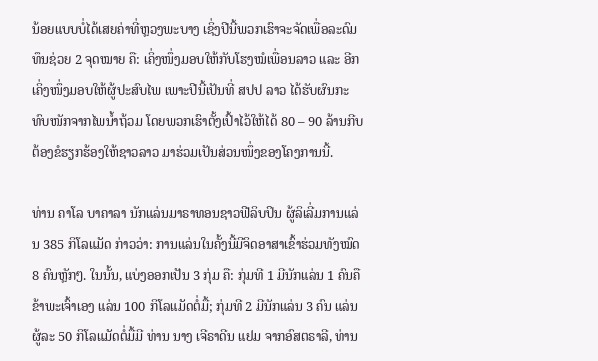ນ້ອຍແບບບໍ່ໄດ້ເສຍຄ່າທີ່ຫຼວງພະບາງ ເຊິ່ງປີນີ້ພວກເຮົາຈະຈັດເພື່ອລະດົມທຶນຊ່ວຍ 2 ຈຸດໝາຍ ຄື: ເຄິ່ງໜຶ່ງມອບໃຫ້ກັບໂຮງໝໍເພື່ອນລາວ ແລະ ອີກເຄິ່ງໜຶ່ງມອບໃຫ້ຜູ້ປະສົບໄພ ເພາະປີນີ້ເປັນທີ່ ສປປ ລາວ ໄດ້ຮັບຜົນກະທົບໜັກຈາກໄພນໍ້າຖ້ວມ ໂດຍພວກເຮົາຕັ້ງເປົ້າໄວ້ໃຫ້ໄດ້ 80 – 90 ລ້ານກີບ ຕ້ອງຂໍຮຽກຮ້ອງໃຫ້ຊາວລາວ ມາຮ່ວມເປັນສ່ວນໜຶ່ງຂອງໂຄງການນີ້.

ທ່ານ ຄາໂລ ບາຄາລາ ນັກແລ່ນມາຣາທອນຊາວຟີລິບປິນ ຜູ້ລິເລີ່ມການແລ່ນ 385 ກິໂລແມັດ ກ່າວວ່າ: ການແລ່ນໃນຄັ້ງນີ້ມີຈິດອາສາເຂົ້າຮ່ວມທັງໝົດ 8 ຄົນຫຼັກໆ. ໃນນັ້ນ, ແບ່ງອອກເປັນ 3 ກຸ່ມ ຄື: ກຸ່ມທີ 1 ມີນັກແລ່ນ 1 ຄົນຄືຂ້າພະເຈົ້າເອງ ແລ່ນ 100 ກິໂລແມັດຕໍ່ມື້; ກຸ່ມທີ 2 ມີນັກແລ່ນ 3 ຄົນ ແລ່ນຜູ້ລະ 50 ກິໂລແມັດຕໍ່ມື້ມີ ທ່ານ ນາງ ເຈີຣາດີນ ແຢມ ຈາກອົສຕຣາລີ, ທ່ານ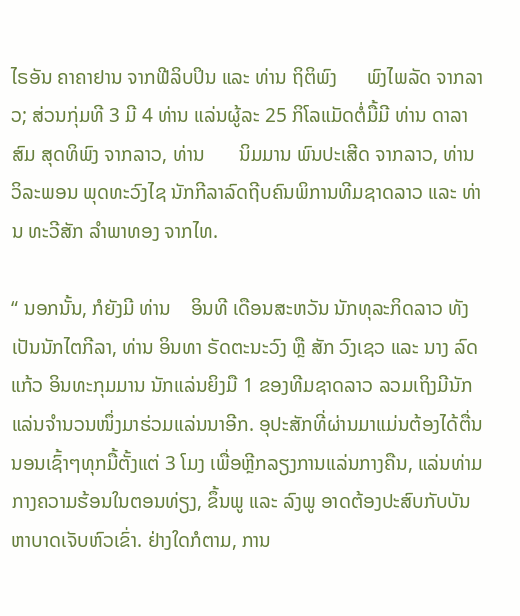ໄຣອັນ ຄາຄາຢານ ຈາກຟີລິບປິນ ແລະ ທ່ານ ຖິຕິພົງ      ພົງໄພລັດ ຈາກລາວ; ສ່ວນກຸ່ມທີ 3 ມີ 4 ທ່ານ ແລ່ນຜູ້ລະ 25 ກິໂລແມັດຕໍ່ມື້ມີ ທ່ານ ດາລາສົມ ສຸດທິພົງ ຈາກລາວ, ທ່ານ       ນິມມານ ພົນປະເສີດ ຈາກລາວ, ທ່ານ ວິລະພອນ ພຸດທະວົງໄຊ ນັກກີລາລົດຖີບຄົນພິການທີມຊາດລາວ ແລະ ທ່ານ ທະວີສັກ ລໍາພາທອງ ຈາກໄທ.

“ ນອກນັ້ນ, ກໍຍັງມີ ທ່ານ    ອິນທີ ເດືອນສະຫວັນ ນັກທຸລະກິດລາວ ທັງເປັນນັກໄຕກີລາ, ທ່ານ ອິນທາ ຣັດຕະນະວົງ ຫຼື ສັກ ວົງເຊວ ແລະ ນາງ ລົດແກ້ວ ອິນທະກຸມມານ ນັກແລ່ນຍິງມື 1 ຂອງທີມຊາດລາວ ລວມເຖິງມີນັກແລ່ນຈໍານວນໜຶ່ງມາຮ່ວມແລ່ນນາອີກ. ອຸປະສັກທີ່ຜ່ານມາແມ່ນຕ້ອງໄດ້ຕື່ນນອນເຊົ້າໆທຸກມື້ຕັ້ງແຕ່ 3 ໂມງ ເພື່ອຫຼີກລຽງການແລ່ນກາງຄືນ, ແລ່ນທ່າມກາງຄວາມຮ້ອນໃນຕອນທ່ຽງ, ຂຶ້ນພູ ແລະ ລົງພູ ອາດຕ້ອງປະສົບກັບບັນຫາບາດເຈັບຫົວເຂົ່າ. ຢ່າງໃດກໍຕາມ, ການ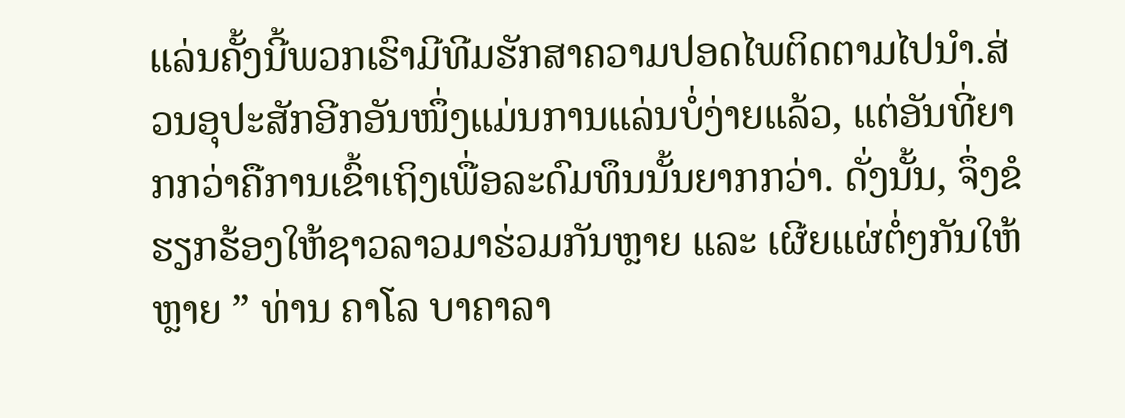ແລ່ນຄັ້ງນີ້ພວກເຮົາມີທີມຮັກສາຄວາມປອດໄພຕິດຕາມໄປນໍາ.ສ່ວນອຸປະສັກອີກອັນໜຶ່ງແມ່ນການແລ່ນບໍ່ງ່າຍແລ້ວ, ແຕ່ອັນທີ່ຍາກກວ່າຄືການເຂົ້າເຖິງເພື່ອລະດົມທຶນນັ້ນຍາກກວ່າ. ດັ່ງນັ້ນ, ຈຶ່ງຂໍຮຽກຮ້ອງໃຫ້ຊາວລາວມາຮ່ວມກັນຫຼາຍ ແລະ ເຜີຍແຜ່ຕໍ່ໆກັນໃຫ້ຫຼາຍ ” ທ່ານ ຄາໂລ ບາຄາລາ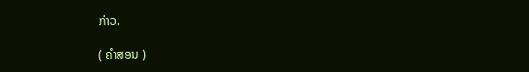ກ່າວ.

( ຄໍາສອນ )